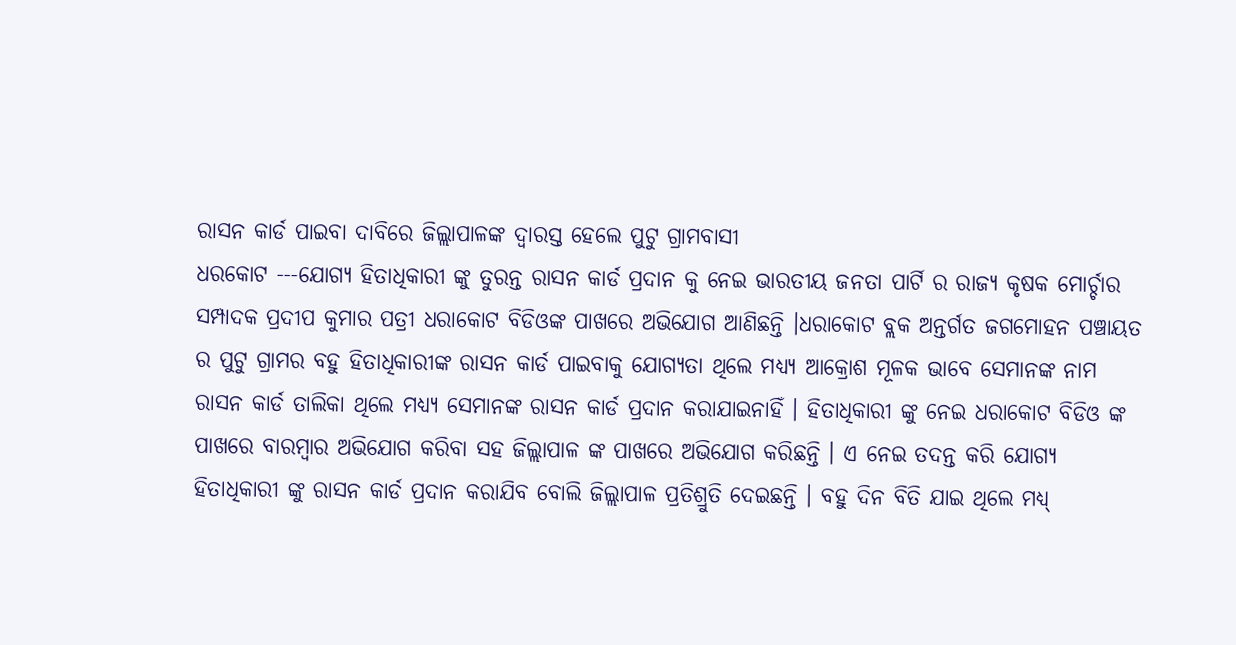ରାସନ କାର୍ଡ ପାଇବା ଦାବିରେ ଜିଲ୍ଲାପାଳଙ୍କ ଦ୍ୱାରସ୍ତ ହେଲେ ପୁଟୁ ଗ୍ରାମବାସୀ
ଧରକୋଟ ---ଯୋଗ୍ୟ ହିତାଧିକାରୀ ଙ୍କୁ ତୁରନ୍ତ ରାସନ କାର୍ଡ ପ୍ରଦାନ କୁ ନେଇ ଭାରତୀୟ ଜନତା ପାର୍ଟି ର ରାଜ୍ୟ କୃଷକ ମୋର୍ଚ୍ଚାର ସମ୍ପାଦକ ପ୍ରଦୀପ କୁମାର ପତ୍ରୀ ଧରାକୋଟ ବିଡିଓଙ୍କ ପାଖରେ ଅଭିଯୋଗ ଆଣିଛନ୍ତି ।ଧରାକୋଟ ବ୍ଲକ ଅନ୍ତର୍ଗତ ଜଗମୋହନ ପଞ୍ଚାୟତ ର ପୁଟୁ ଗ୍ରାମର ବହୁ ହିତାଧିକାରୀଙ୍କ ରାସନ କାର୍ଡ ପାଇବାକୁ ଯୋଗ୍ୟତା ଥିଲେ ମଧ୍ୟ୍ୟ ଆକ୍ରୋଶ ମୂଳକ ଭାବେ ସେମାନଙ୍କ ନାମ ରାସନ କାର୍ଡ ତାଲିକା ଥିଲେ ମଧ୍ୟ୍ୟ ସେମାନଙ୍କ ରାସନ କାର୍ଡ ପ୍ରଦାନ କରାଯାଇନାହିଁ । ହିତାଧିକାରୀ ଙ୍କୁ ନେଇ ଧରାକୋଟ ବିଡିଓ ଙ୍କ ପାଖରେ ବାରମ୍ବାର ଅଭିଯୋଗ କରିବା ସହ ଜିଲ୍ଲାପାଳ ଙ୍କ ପାଖରେ ଅଭିଯୋଗ କରିଛନ୍ତି । ଏ ନେଇ ତଦନ୍ତ କରି ଯୋଗ୍ୟ ହିତାଧିକାରୀ ଙ୍କୁ ରାସନ କାର୍ଡ ପ୍ରଦାନ କରାଯିବ ବୋଲି ଜିଲ୍ଲାପାଳ ପ୍ରତିଶ୍ରୁତି ଦେଇଛନ୍ତି । ବହୁ ଦିନ ବିତି ଯାଇ ଥିଲେ ମଧ୍ୟ୍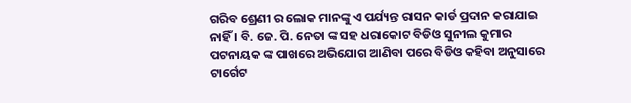ଗରିବ ଶ୍ରେଣୀ ର ଲୋକ ମାନଙ୍କୁ ଏ ପର୍ଯ୍ୟନ୍ତ ରାସନ କାର୍ଡ ପ୍ରଦାନ କରାଯାଇ ନାହିଁ । ବି. ଜେ. ପି. ନେତା ଙ୍କ ସହ ଧରାକୋଟ ବିଡିଓ ସୁନୀଲ କୁମାର ପଟନାୟକ ଙ୍କ ପାଖରେ ଅଭିଯୋଗ ଆଣିବା ପରେ ବିଡିଓ କହିବା ଅନୁସାରେ ଟାର୍ଗେଟ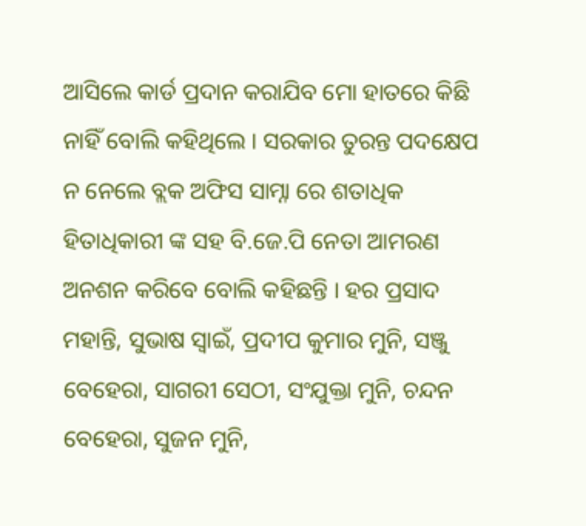ଆସିଲେ କାର୍ଡ ପ୍ରଦାନ କରାଯିବ ମୋ ହାତରେ କିଛି ନାହିଁ ବୋଲି କହିଥିଲେ । ସରକାର ତୁରନ୍ତ ପଦକ୍ଷେପ ନ ନେଲେ ବ୍ଲକ ଅଫିସ ସାମ୍ନା ରେ ଶତାଧିକ ହିତାଧିକାରୀ ଙ୍କ ସହ ବି.ଜେ.ପି ନେତା ଆମରଣ ଅନଶନ କରିବେ ବୋଲି କହିଛନ୍ତି । ହର ପ୍ରସାଦ ମହାନ୍ତି, ସୁଭାଷ ସ୍ୱାଇଁ, ପ୍ରଦୀପ କୁମାର ମୁନି, ସଞ୍ଜୁ ବେହେରା, ସାଗରୀ ସେଠୀ, ସଂଯୁକ୍ତା ମୁନି, ଚନ୍ଦନ ବେହେରା, ସୁଜନ ମୁନି,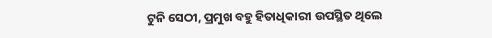ଟୁନି ସେଠୀ, ପ୍ରମୁଖ ବହୁ ହିତାଧିକାରୀ ଉପସ୍ଥିତ ଥିଲେ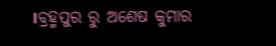।ବ୍ରହ୍ମପୁର ରୁ ଅଶେଷ କୁମାର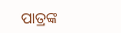ପାତ୍ରଙ୍କ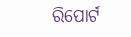ରିପୋର୍ଟ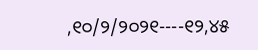,୧୦/୨/୨୦୨୧----୧୨,୪୫